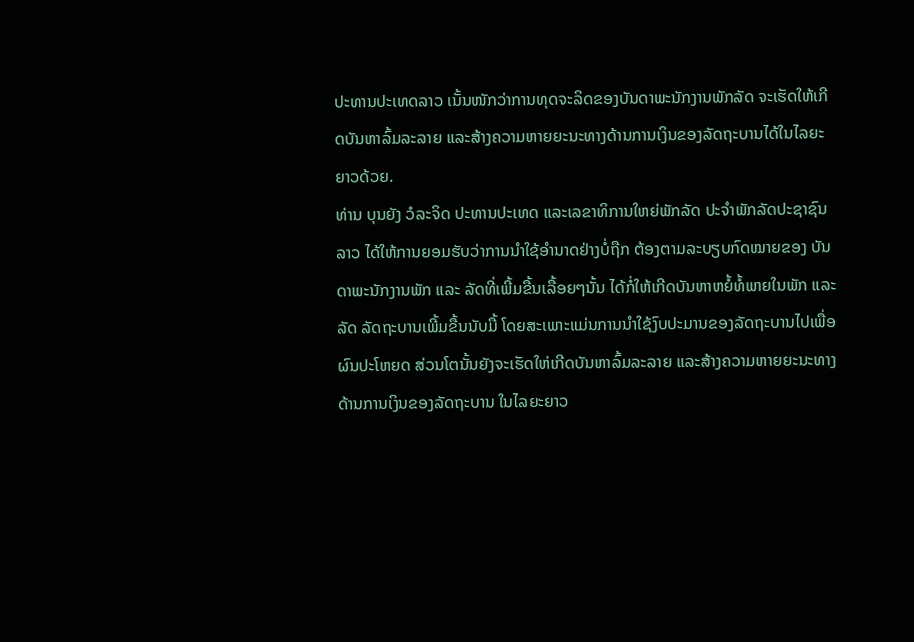ປະທານປະເທດລາວ ເນັ້ນໜັກວ່າການທຸດຈະລິດຂອງບັນດາພະນັກງານພັກລັດ ຈະເຮັດໃຫ້ເກີດບັນຫາລົ້ມລະລາຍ ແລະສ້າງຄວາມຫາຍຍະນະທາງດ້ານການເງິນຂອງລັດຖະບານໄດ້ໃນໄລຍະຍາວດ້ວຍ.
ທ່ານ ບຸນຍັງ ວໍລະຈິດ ປະທານປະເທດ ແລະເລຂາທິການໃຫຍ່ພັກລັດ ປະຈໍາພັກລັດປະຊາຊົນລາວ ໄດ້ໃຫ້ການຍອມຮັບວ່າການນຳໃຊ້ອຳນາດຢ່າງບໍ່ຖືກ ຕ້ອງຕາມລະບຽບກົດໝາຍຂອງ ບັນດາພະນັກງານພັກ ແລະ ລັດທີ່ເພີ້ມຂື້ນເລື້ອຍໆນັ້ນ ໄດ້ກໍ່ໃຫ້ເກີດບັນຫາຫຍໍ້ທໍ້ພາຍໃນພັກ ແລະລັດ ລັດຖະບານເພີ້ມຂື້ນນັບມື້ ໂດຍສະເພາະແມ່ນການນຳໃຊ້ງົບປະມານຂອງລັດຖະບານໄປເພື່ອຜົນປະໂຫຍດ ສ່ວນໂຕນັ້ນຍັງຈະເຮັດໃຫ່ເກີດບັນຫາລົ້ມລະລາຍ ແລະສ້າງຄວາມຫາຍຍະນະທາງດ້ານການເງິນຂອງລັດຖະບານ ໃນໄລຍະຍາວ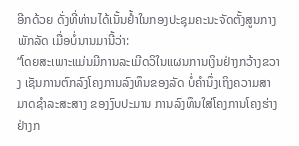ອີກດ້ວຍ ດັ່ງທີ່ທ່ານໄດ້ເນັ້ນຢໍ້າໃນກອງປະຊຸມຄະນະຈັດຕັ້ງສູນກາງພັກລັດ ເມື່ອບໍ່ນານມານີ້ວ່າ:
“ໂດຍສະເພາະແມ່ນມີການລະເມີດວິໃນແຜນການເງິນຢ່າງກວ້າງຂວາງ ເຊັນການຕົກລົງໂຄງການລົງທຶນຂອງລັດ ບໍ່ຄຳນຶ່ງເຖິງຄວາມສາມາດຊໍາລະສະສາງ ຂອງງົບປະມານ ການລົງທຶນໃສ່ໂຄງການໂຄງຮ່າງຢ່າງກ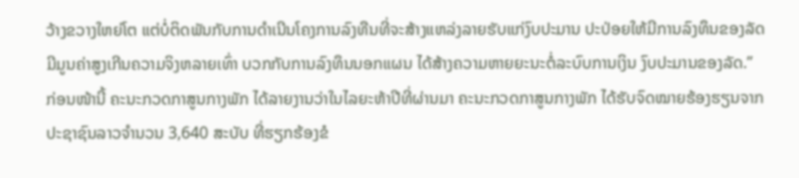ວ້າງຂວາງໃຫຍ່ໂຕ ແຕ່ບໍ່ຕິດພັນກັບການດຳເນີນໂຄງການລົງທືນທີ່ຈະສ້າງແຫລ່ງລາຍຮັບແກ່ງົບປະມານ ປະປ່ອຍໃຫ້ມີການລົງທຶນຂອງລັດ ມີມູນຄ່າສູງເກີນຄວາມຈິງຫລາຍເທົ່າ ບວກກັບການລົງທຶນນອກແຜນ ໄດ້ສ້າງຄວາມຫາຍຍະນະຕໍ່ລະບົບການເງິນ ງົບປະມານຂອງລັດ.”
ກ່ອນໜ້ານີ້ ຄະນະກວດກາສູນກາງພັກ ໄດ້ລາຍງານວ່າໃນໄລຍະຫ້າປີທີ່ຜ່ານມາ ຄະນະກວດກາສູນກາງພັກ ໄດ້ຮັບຈົດໝາຍຮ້ອງຮຽນຈາກປະຊາຊົນລາວຈຳນວນ 3,640 ສະບັບ ທີ່ຮຽກຮ້ອງຂໍ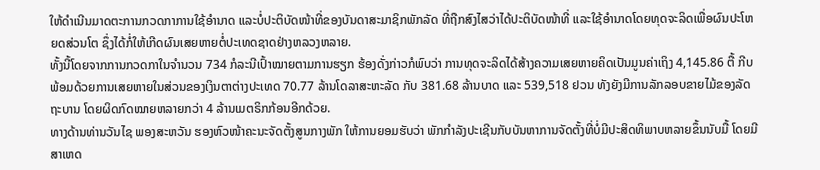ໃຫ້ດຳເນີນມາດຕະການກວດກາການໃຊ້ອຳນາດ ແລະບໍ່ປະຕິບັດໜ້າທີ່ຂອງບັນດາສະມາຊິກພັກລັດ ທີ່ຖືກສົງໄສວ່າໄດ້ປະຕິບັດໜ້າທີ່ ແລະໃຊ້ອຳນາດໂດຍທຸດຈະລິດເພື່ອຜົນປະໂຫຍດສ່ວນໂຕ ຊຶ່ງໄດ້ກໍ່ໃຫ້ເກີດຜົນເສຍຫາຍຕໍ່ປະເທດຊາດຢ່າງຫລວງຫລາຍ.
ທັ້ງນີ້ໂດຍຈາກການກວດກາໃນຈຳນວນ 734 ກໍລະນີເປົ້າໝາຍຕາມການຮຽກ ຮ້ອງດັ່ງກ່າວກໍພົບວ່າ ການທຸດຈະລິດໄດ້ສ້າງຄວາມເສຍຫາຍຄິດເປັນມູນຄ່າເຖິງ 4,145.86 ຕື້ ກີບ ພ້ອມດ້ວຍການເສຍຫາຍໃນສ່ວນຂອງເງິນຕາຕ່າງປະເທດ 70.77 ລ້ານໂດລາສະຫະລັດ ກັບ 381.68 ລ້ານບາດ ແລະ 539,518 ຢວນ ທັງຍັງມີການລັກລອບຂາຍໄມ້ຂອງລັດຖະບານ ໂດຍຜິດກົດໝາຍຫລາຍກວ່າ 4 ລ້ານເມຕຣິກກ້ອນອີກດ້ວຍ.
ທາງດ້ານທ່ານວັນໄຊ ພອງສະຫວັນ ຮອງຫົວໜ້າຄະນະຈັດຕັ້ງສູນກາງພັກ ໃຫ້ການຍອມຮັບວ່າ ພັກກຳລັງປະເຊີນກັບບັນຫາການຈັດຕັ້ງທີ່ບໍ່ມີປະສິດທິພາບຫລາຍຂຶ້ນນັບມື້ ໂດຍມີສາເຫດ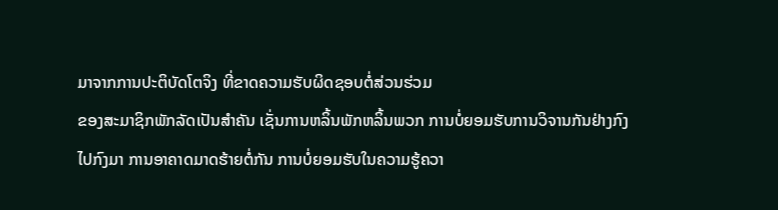ມາຈາກການປະຕິບັດໂຕຈິງ ທີ່ຂາດຄວາມຮັບຜິດຊອບຕໍ່ສ່ວນຮ່ວມ
ຂອງສະມາຊິກພັກລັດເປັນສຳຄັນ ເຊັ່ນການຫລິ້ນພັກຫລິ້ນພວກ ການບໍ່ຍອມຮັບການວິຈານກັນຢ່າງກົງໄປກົງມາ ການອາຄາດມາດຮ້າຍຕໍ່ກັນ ການບໍ່ຍອມຮັບໃນຄວາມຮູ້ຄວາ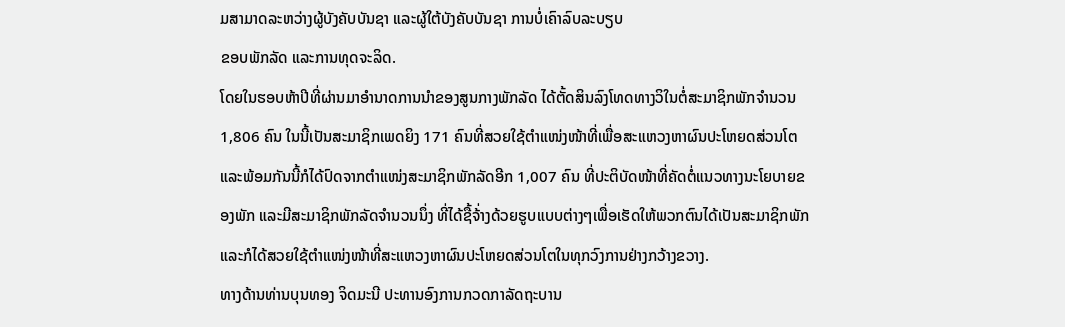ມສາມາດລະຫວ່າງຜູ້ບັງຄັບບັນຊາ ແລະຜູ້ໃຕ້ບັງຄັບບັນຊາ ການບໍ່ເຄົາລົບລະບຽບ
ຂອບພັກລັດ ແລະການທຸດຈະລິດ.
ໂດຍໃນຮອບຫ້າປີທີ່ຜ່ານມາອຳນາດການນໍາຂອງສູນກາງພັກລັດ ໄດ້ຕັ້ດສິນລົງໂທດທາງວິໃນຕໍ່ສະມາຊິກພັກຈຳນວນ 1,806 ຄົນ ໃນນີ້ເປັນສະມາຊິກເພດຍິງ 171 ຄົນທີ່ສວຍໃຊ້ຕຳແໜ່ງໜ້າທີ່ເພື່ອສະແຫວງຫາຜົນປະໂຫຍດສ່ວນໂຕ ແລະພ້ອມກັນນີ້ກໍໄດ້ປົດຈາກຕຳແໜ່ງສະມາຊິກພັກລັດອີກ 1,007 ຄົນ ທີ່ປະຕິບັດໜ້າທີ່ຄັດຕໍ່ແນວທາງນະໂຍບາຍຂອງພັກ ແລະມີສະມາຊິກພັກລັດຈຳນວນນຶ່ງ ທີ່ໄດ້ຊື້ຈ້່າງດ້ວຍຮູບແບບຕ່າງໆເພື່ອເຮັດໃຫ້ພວກຕົນໄດ້ເປັນສະມາຊິກພັກ ແລະກໍໄດ້ສວຍໃຊ້ຕຳແໜ່ງໜ້າທີ່ສະແຫວງຫາຜົນປະໂຫຍດສ່ວນໂຕໃນທຸກວົງການຢ່າງກວ້າງຂວາງ.
ທາງດ້ານທ່ານບຸນທອງ ຈິດມະນີ ປະທານອົງການກວດກາລັດຖະບານ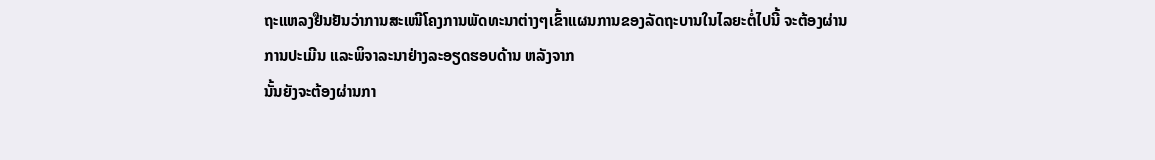ຖະແຫລງຢືນຢັນວ່າການສະເໜີໂຄງການພັດທະນາຕ່າງໆເຂົ້າແຜນການຂອງລັດຖະບານໃນໄລຍະຕໍ່ໄປນີ້ ຈະຕ້ອງຜ່ານການປະເມີນ ແລະພິຈາລະນາຢ່າງລະອຽດຮອບດ້ານ ຫລັງຈາກ
ນັ້ນຍັງຈະຕ້ອງຜ່ານກາ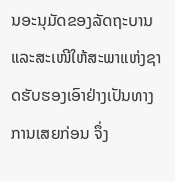ນອະນຸມັດຂອງລັດຖະບານ ແລະສະເໜີໃຫ້ສະພາແຫ່ງຊາດຮັບຮອງເອົາຢ່າງເປັນທາງການເສຍກ່ອນ ຈຶ່ງ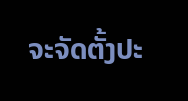ຈະຈັດຕັ້ງປະ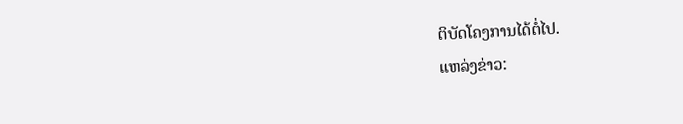ຕິບັດໂຄງການໄດ້ຕໍ່ໄປ.
ແຫລ່ງຂ່າວ: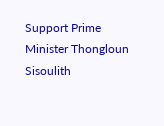Support Prime Minister Thongloun Sisoulith